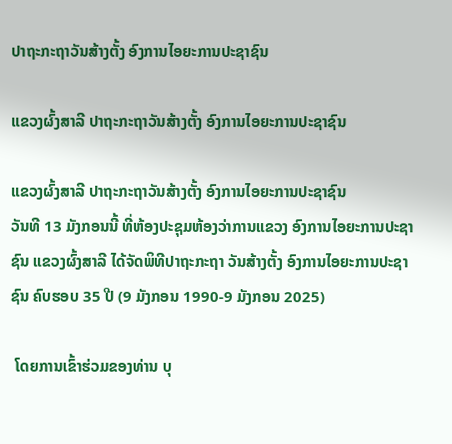ປາຖະກະຖາວັນສ້າງຕັ້ງ ອົງການໄອຍະການປະຊາຊົນ

ແຂວງຜົ້ງສາລີ ປາຖະກະຖາວັນສ້າງຕັ້ງ ອົງການໄອຍະການປະຊາຊົນ

ແຂວງຜົ້ງສາລີ ປາຖະກະຖາວັນສ້າງຕັ້ງ ອົງການໄອຍະການປະຊາຊົນ
ວັນທີ 13 ມັງກອນນີ້ ທີ່ຫ້ອງປະຊຸມຫ້ອງວ່າການແຂວງ ອົງການໄອຍະການປະຊາຊົນ ແຂວງຜົ້ງສາລີ ໄດ້ຈັດພິທີປາຖະກະຖາ ວັນສ້າງຕັ້ງ ອົງການໄອຍະການປະຊາຊົນ ຄົບຮອບ 35 ປີ (9 ມັງກອນ 1990-9 ມັງກອນ 2025)

 ໂດຍການເຂົ້າຮ່ວມຂອງທ່ານ ບຸ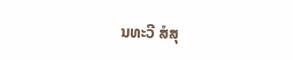ນທະວີ ສໍສຸ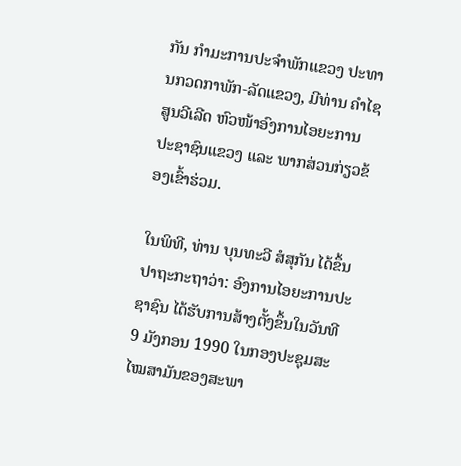ກັນ ກຳມະການປະຈຳພັກແຂວງ ປະທານກວດກາພັກ-ລັດແຂວງ, ມີທ່ານ ຄຳໄຊ ສູນວີເລີດ ຫົວໜ້າອົງການໄອຍະການປະຊາຊົນແຂວງ ແລະ ພາກສ່ວນກ່ຽວຂ້ອງເຂົ້າຮ່ວມ.

ໃນພິທີ, ທ່ານ ບຸນທະວີ ສໍສຸກັນ ໄດ້ຂຶ້ນປາຖະກະຖາວ່າ: ອົງການໄອຍະການປະຊາຊົນ ໄດ້ຮັບການສ້າງຕັ້ງຂຶ້ນໃນວັນທີ 9 ມັງກອນ 1990 ໃນກອງປະຊຸມສະໄໝສາມັນຂອງສະພາ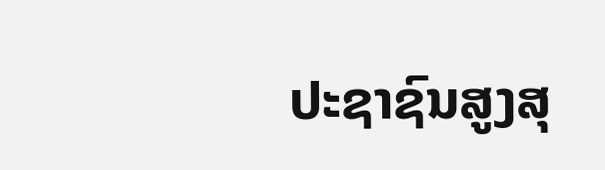ປະຊາຊົນສູງສຸ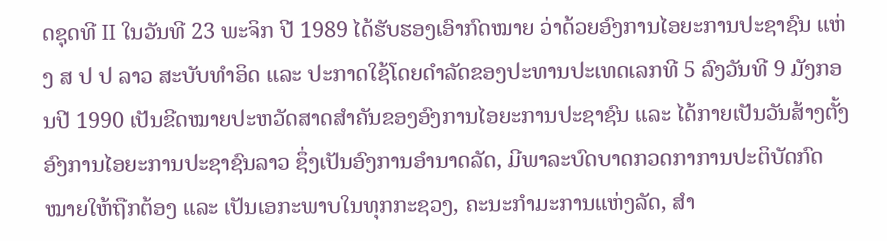ດຊຸດທີ II ໃນວັນທີ 23 ພະຈິກ ປີ 1989 ໄດ້ຮັບຮອງເອົາກົດໝາຍ ວ່າດ້ວຍອົງການໄອຍະການປະຊາຊົນ ແຫ່ງ ສ ປ ປ ລາວ ສະບັບທຳອິດ ແລະ ປະກາດໃຊ້ໂດຍດຳລັດຂອງປະທານປະເທດເລກທີ 5 ລົງວັນທີ 9 ມັງກອນປີ 1990 ເປັນຂີດໝາຍປະຫວັດສາດສໍາຄັນຂອງອົງການໄອຍະການປະຊາຊົນ ແລະ ໄດ້ກາຍເປັນວັນສ້າງຕັ້ງ ອົງການໄອຍະການປະຊາຊົນລາວ ຊຶ່ງເປັນອົງການອຳນາດລັດ, ມີພາລະບົດບາດກວດກາການປະຕິບັດກົດໝາຍໃຫ້ຖືກຕ້ອງ ແລະ ເປັນເອກະພາບໃນທຸກກະຊວງ, ຄະນະກຳມະການແຫ່ງລັດ, ສຳ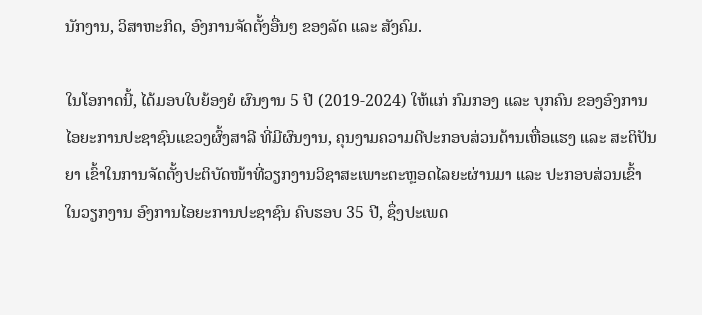ນັກງານ, ວິສາຫະກິດ, ອົງການຈັດຕັ້ງອື່ນໆ ຂອງລັດ ແລະ ສັງຄົມ.

ໃນໂອກາດນີ້, ໄດ້ມອບໃບຍ້ອງຍໍ ຜົນງານ 5 ປີ (2019-2024) ໃຫ້ແກ່ ກົມກອງ ແລະ ບຸກຄົນ ຂອງອົງການໄອຍະການປະຊາຊົນແຂວງຜົ້ງສາລີ ທີ່ມີຜົນງານ, ຄຸນງາມຄວາມດີປະກອບສ່ວນດ້ານເຫື່ອແຮງ ແລະ ສະຕິປັນຍາ ເຂົ້າໃນການຈັດຕັ້ງປະຕິບັດໜ້າທີ່ວຽກງານວິຊາສະເພາະຕະຫຼອດໄລຍະຜ່ານມາ ແລະ ປະກອບສ່ວນເຂົ້າໃນວຽກງານ ອົງການໄອຍະການປະຊາຊົນ ຄົບຮອບ 35 ປີ, ຊຶ່ງປະເພດ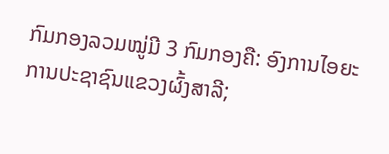ກົມກອງລວມໝູ່ມີ 3 ກົມກອງຄື: ອົງການໄອຍະການປະຊາຊົນແຂວງຜົ້ງສາລີ;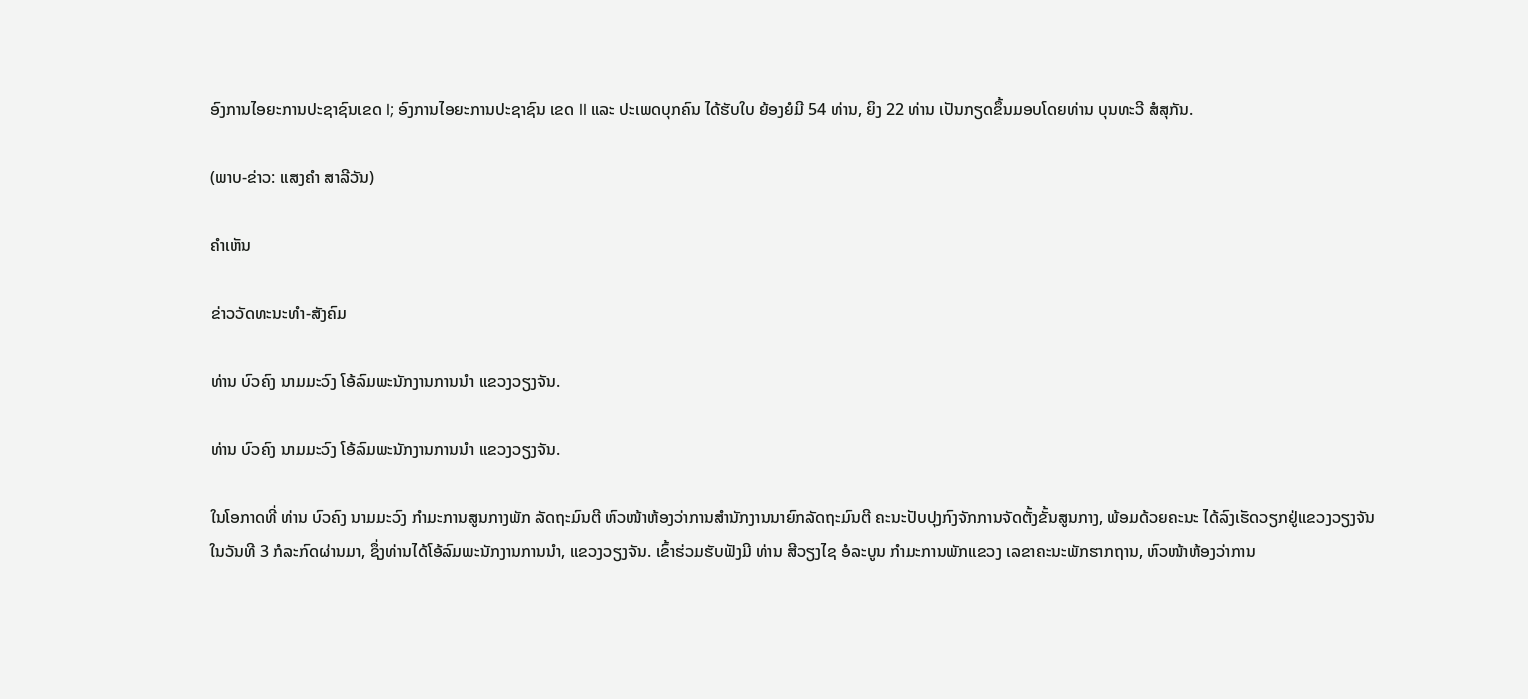ອົງການໄອຍະການປະຊາຊົນເຂດ I; ອົງການໄອຍະການປະຊາຊົນ ເຂດ II ແລະ ປະເພດບຸກຄົນ ໄດ້ຮັບໃບ ຍ້ອງຍໍມີ 54 ທ່ານ, ຍິງ 22 ທ່ານ ເປັນກຽດຂຶ້ນມອບໂດຍທ່ານ ບຸນທະວີ ສໍສຸກັນ.

(ພາບ-ຂ່າວ: ແສງຄຳ ສາລີວັນ)

ຄໍາເຫັນ

ຂ່າວວັດທະນະທຳ-ສັງຄົມ

ທ່ານ ບົວຄົງ ນາມມະວົງ ໂອ້ລົມພະນັກງານການນຳ ແຂວງວຽງຈັນ.

ທ່ານ ບົວຄົງ ນາມມະວົງ ໂອ້ລົມພະນັກງານການນຳ ແຂວງວຽງຈັນ.

ໃນໂອກາດທີ່ ທ່ານ ບົວຄົງ ນາມມະວົງ ກຳມະການສູນກາງພັກ ລັດຖະມົນຕີ ຫົວໜ້າຫ້ອງວ່າການສຳນັກງານນາຍົກລັດຖະມົນຕີ ຄະນະປັບປຸງກົງຈັກການຈັດຕັ້ງຂັ້ນສູນກາງ, ພ້ອມດ້ວຍຄະນະ ໄດ້ລົງເຮັດວຽກຢູ່ແຂວງວຽງຈັນ ໃນວັນທີ 3 ກໍລະກົດຜ່ານມາ, ຊຶ່ງທ່ານໄດ້ໂອ້ລົມພະນັກງານການນຳ, ແຂວງວຽງຈັນ. ເຂົ້າຮ່ວມຮັບຟັງມີ ທ່ານ ສີວຽງໄຊ ອໍລະບູນ ກຳມະການພັກແຂວງ ເລຂາຄະນະພັກຮາກຖານ, ຫົວໜ້າຫ້ອງວ່າການ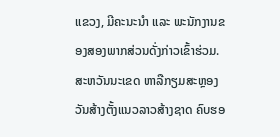ແຂວງ, ມີຄະນະນຳ ແລະ ພະນັກງານຂອງສອງພາກສ່ວນດັ່ງກ່າວເຂົ້າຮ່ວມ.
ສະຫວັນນະເຂດ ຫາລືກຽມສະຫຼອງວັນສ້າງຕັ້ງແນວລາວສ້າງຊາດ ຄົບຮອ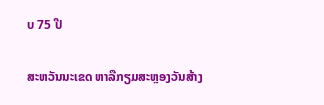ບ 75 ປີ

ສະຫວັນນະເຂດ ຫາລືກຽມສະຫຼອງວັນສ້າງ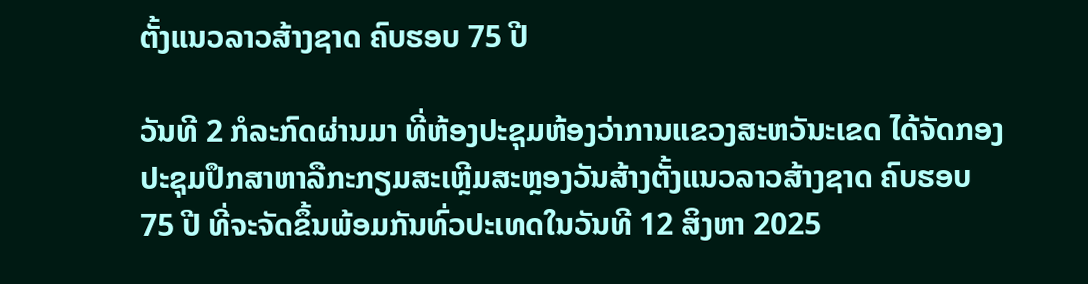ຕັ້ງແນວລາວສ້າງຊາດ ຄົບຮອບ 75 ປີ

ວັນທີ 2 ກໍລະກົດຜ່ານມາ ທີ່ຫ້ອງປະຊຸມຫ້ອງວ່າການແຂວງສະຫວັນະເຂດ ໄດ້ຈັດກອງປະຊຸມປຶກສາຫາລືກະກຽມສະເຫຼີມສະຫຼອງວັນສ້າງຕັ້ງແນວລາວສ້າງຊາດ ຄົບຮອບ 75 ປີ ທີ່ຈະຈັດຂຶ້ນພ້ອມກັນທົ່ວປະເທດໃນວັນທີ 12 ສິງຫາ 2025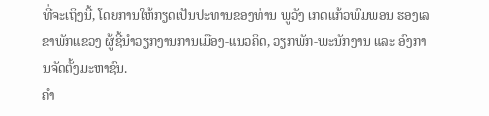ທີ່ຈະເຖິງນີ້, ໂດຍການໃຫ້ກຽດເປັນປະທານຂອງທ່ານ ພູວັງ ເກດແກ້ວພົມພອນ ຮອງເລຂາພັກແຂວງ ຜູ້ຊີ້ນຳວຽກງານການເມືອງ-ແນວຄິດ, ວຽກພັກ-ພະນັກງານ ແລະ ອົງການຈັດຕັ້ງມະຫາຊົນ.
ຄໍາ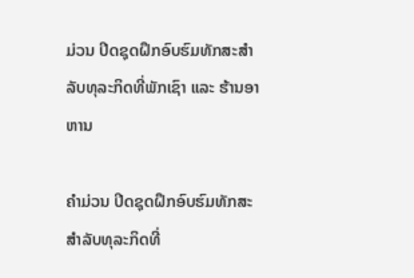ມ່ວນ ປິດຊຸດຝຶກອົບຮົມທັກສະສໍາລັບທຸລະກິດທີ່ພັກເຊົາ ແລະ ຮ້ານອາຫານ

ຄໍາມ່ວນ ປິດຊຸດຝຶກອົບຮົມທັກສະສໍາລັບທຸລະກິດທີ່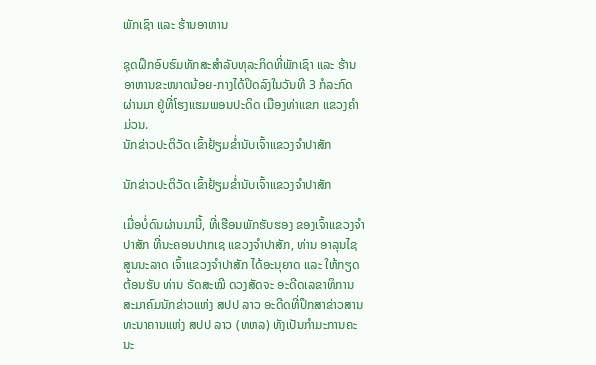ພັກເຊົາ ແລະ ຮ້ານອາຫານ

ຊຸດຝຶກອົບຮົມທັກສະສໍາລັບທຸລະກິດທີ່ພັກເຊົາ ແລະ ຮ້ານອາຫານຂະໜາດນ້ອຍ-ກາງໄດ້ປິດລົງໃນວັນທີ 3 ກໍລະກົດຜ່ານມາ ຢູ່ທີ່ໂຮງແຮມພອນປະດິດ ເມືອງທ່າແຂກ ແຂວງຄໍາມ່ວນ.
ນັກຂ່າວປະຕິວັດ ເຂົ້າຢ້ຽມຂໍ່ານັບເຈົ້າແຂວງຈຳປາສັກ

ນັກຂ່າວປະຕິວັດ ເຂົ້າຢ້ຽມຂໍ່ານັບເຈົ້າແຂວງຈຳປາສັກ

ເມື່ອບໍ່ດົນຜ່ານມານີ້, ທີ່ເຮືອນພັກຮັບຮອງ ຂອງເຈົ້າແຂວງຈໍາປາສັກ ທີ່ນະຄອນປາກເຊ ແຂວງຈໍາປາສັກ, ທ່ານ ອາລຸນໄຊ ສູນນະລາດ ເຈົ້າແຂວງຈໍາປາສັກ ໄດ້ອະນຸຍາດ ແລະ ໃຫ້ກຽດຕ້ອນຮັບ ທ່ານ ຣັດສະໝີ ດວງສັດຈະ ອະດີດເລຂາທິການສະມາຄົມນັກຂ່າວແຫ່ງ ສປປ ລາວ ອະດີດທີ່ປຶກສາຂ່າວສານທະນາຄານແຫ່ງ ສປປ ລາວ (ທຫລ) ທັງເປັນກໍາມະການຄະນະ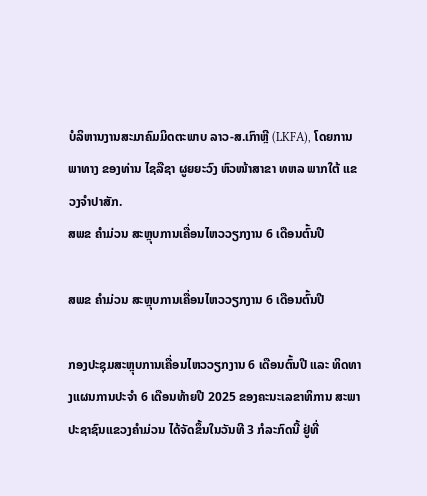ບໍລິຫານງານສະມາຄົມມິດຕະພາບ ລາວ-ສ.ເກົາຫຼີ (LKFA), ໂດຍການພາທາງ ຂອງທ່ານ ໄຊລືຊາ ຜູຍຍະວົງ ຫົວໜ້າສາຂາ ທຫລ ພາກໃຕ້ ແຂວງຈໍາປາສັກ.
ສພຂ ຄໍາມ່ວນ ສະຫຼຸບການເຄື່ອນໄຫວວຽກງານ 6 ເດືອນຕົ້ນປີ

ສພຂ ຄໍາມ່ວນ ສະຫຼຸບການເຄື່ອນໄຫວວຽກງານ 6 ເດືອນຕົ້ນປີ

ກອງປະຊຸມສະຫຼຸບການເຄື່ອນໄຫວວຽກງານ 6 ເດືອນຕົ້ນປີ ແລະ ທິດທາງແຜນການປະຈໍາ 6 ເດືອນທ້າຍປີ 2025 ຂອງຄະນະເລຂາທິການ ສະພາປະຊາຊົນແຂວງຄໍາມ່ວນ ໄດ້ຈັດຂຶ້ນໃນວັນທີ 3 ກໍລະກົດນີ້ ຢູ່ທີ່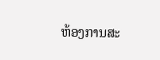ຫ້ອງການສະ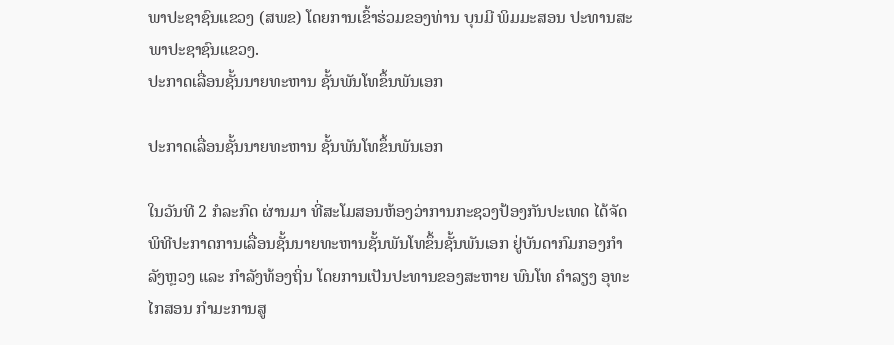ພາປະຊາຊົນແຂວງ (ສພຂ) ໂດຍການເຂົ້າຮ່ວມຂອງທ່ານ ບຸນມີ ພິມມະສອນ ປະທານສະພາປະຊາຊົນແຂວງ.
ປະກາດເລື່ອນຊັ້ນນາຍທະຫານ ຊັ້ນພັນໂທຂຶ້ນພັນເອກ

ປະກາດເລື່ອນຊັ້ນນາຍທະຫານ ຊັ້ນພັນໂທຂຶ້ນພັນເອກ

ໃນວັນທີ 2 ກໍລະກົດ ຜ່ານມາ ທີ່ສະໂມສອນຫ້ອງວ່າການກະຊວງປ້ອງກັນປະເທດ ໄດ້ຈັດພິທີປະກາດການເລື່ອນຊັ້ນນາຍທະຫານຊັ້ນພັນໂທຂຶ້ນຊັ້ນພັນເອກ ຢູ່ບັນດາກົມກອງກໍາລັງຫຼວງ ແລະ ກໍາລັງທ້ອງຖິ່ນ ໂດຍການເປັນປະທານຂອງສະຫາຍ ພົນໂທ ຄໍາລຽງ ອຸທະໄກສອນ ກຳມະການສູ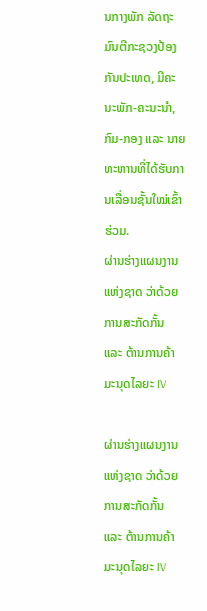ນກາງພັກ ລັດຖະມົນຕີກະຊວງປ້ອງກັນປະເທດ, ມີຄະນະພັກ-ຄະນະນໍາ, ກົມ-ກອງ ແລະ ນາຍທະຫານທີ່ໄດ້ຮັບການເລື່ອນຊັ້ນໃໝ່ເຂົ້າຮ່ວມ.
ຜ່ານຮ່າງແຜນງານແຫ່ງຊາດ ວ່າດ້ວຍການສະກັດກັ້ນ ແລະ ຕ້ານການຄ້າມະນຸດໄລຍະ IV

ຜ່ານຮ່າງແຜນງານແຫ່ງຊາດ ວ່າດ້ວຍການສະກັດກັ້ນ ແລະ ຕ້ານການຄ້າມະນຸດໄລຍະ IV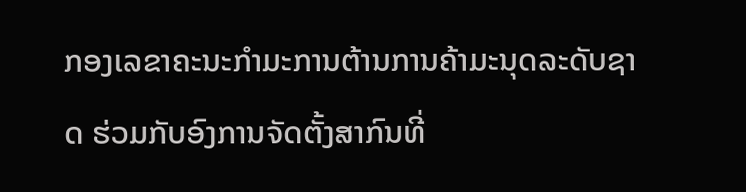ກອງເລຂາຄະນະກໍາມະການຕ້ານການຄ້າມະນຸດລະດັບຊາດ ຮ່ວມກັບອົງການຈັດຕັ້ງສາກົນທີ່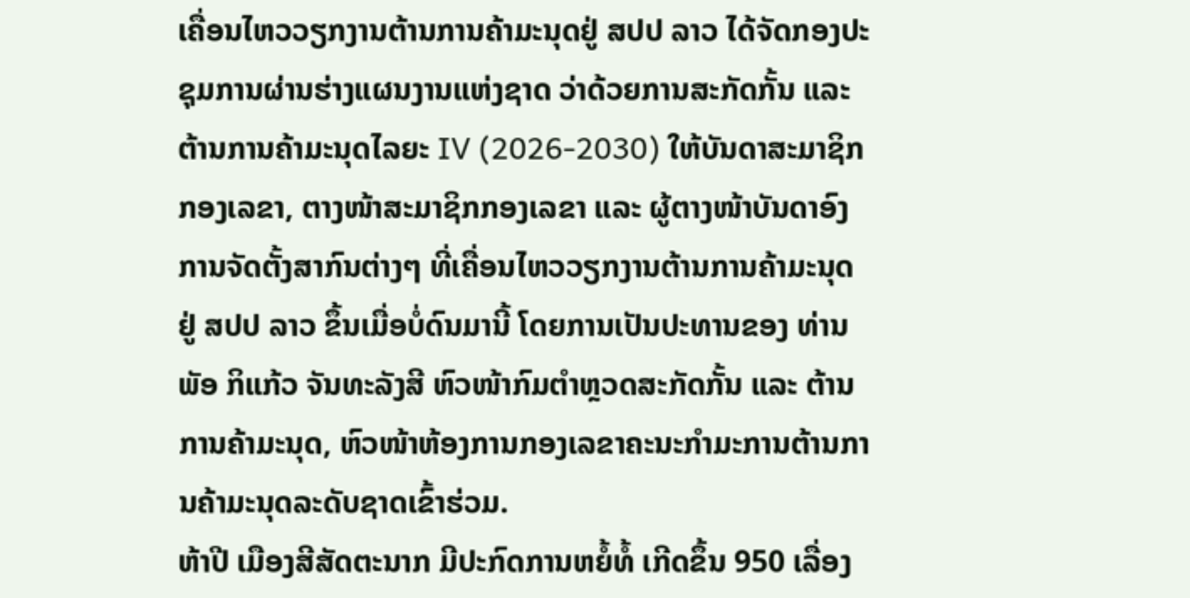ເຄື່ອນໄຫວວຽກງານຕ້ານການຄ້າມະນຸດຢູ່ ສປປ ລາວ ໄດ້ຈັດກອງປະຊຸມການຜ່ານຮ່າງແຜນງານແຫ່ງຊາດ ວ່າດ້ວຍການສະກັດກັ້ນ ແລະ ຕ້ານການຄ້າມະນຸດໄລຍະ IV (2026-2030) ໃຫ້ບັນດາສະມາຊິກກອງເລຂາ, ຕາງໜ້າສະມາຊິກກອງເລຂາ ແລະ ຜູ້ຕາງໜ້າບັນດາອົງການຈັດຕັ້ງສາກົນຕ່າງໆ ທີ່ເຄື່ອນໄຫວວຽກງານຕ້ານການຄ້າມະນຸດຢູ່ ສປປ ລາວ ຂຶ້ນເມື່ອບໍ່ດົນມານີ້ ໂດຍການເປັນປະທານຂອງ ທ່ານ ພັອ ກິແກ້ວ ຈັນທະລັງສີ ຫົວໜ້າກົມຕຳຫຼວດສະກັດກັ້ນ ແລະ ຕ້ານການຄ້າມະນຸດ, ຫົວໜ້າຫ້ອງການກອງເລຂາຄະນະກໍາມະການຕ້ານການຄ້າມະນຸດລະດັບຊາດເຂົ້າຮ່ວມ.
ຫ້າປີ ເມືອງສີສັດຕະນາກ ມີປະກົດການຫຍໍ້ທໍ້ ເກີດຂຶ້ນ 950 ເລື່ອງ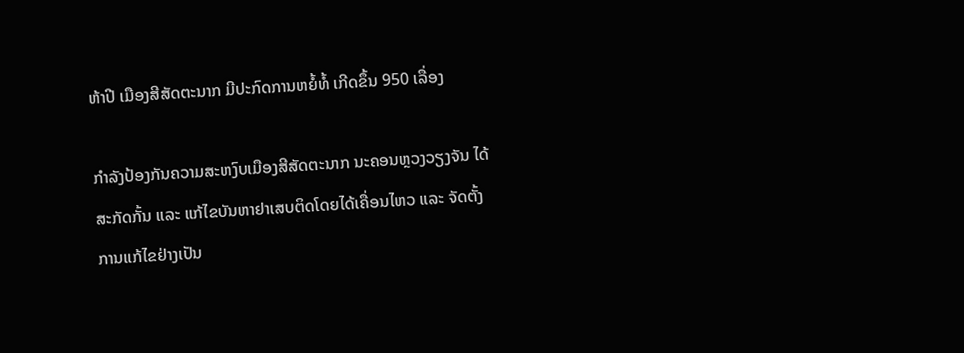ຫ້າປີ ເມືອງສີສັດຕະນາກ ມີປະກົດການຫຍໍ້ທໍ້ ເກີດຂຶ້ນ 950 ເລື່ອງ

ກຳລັງປ້ອງກັນຄວາມສະຫງົບເມືອງສີສັດຕະນາກ ນະຄອນຫຼວງວຽງຈັນ ໄດ້ສະກັດກັ້ນ ແລະ ແກ້ໄຂບັນຫາຢາເສບຕິດໂດຍໄດ້ເຄື່ອນໄຫວ ແລະ ຈັດຕັ້ງການແກ້ໄຂຢ່າງເປັນ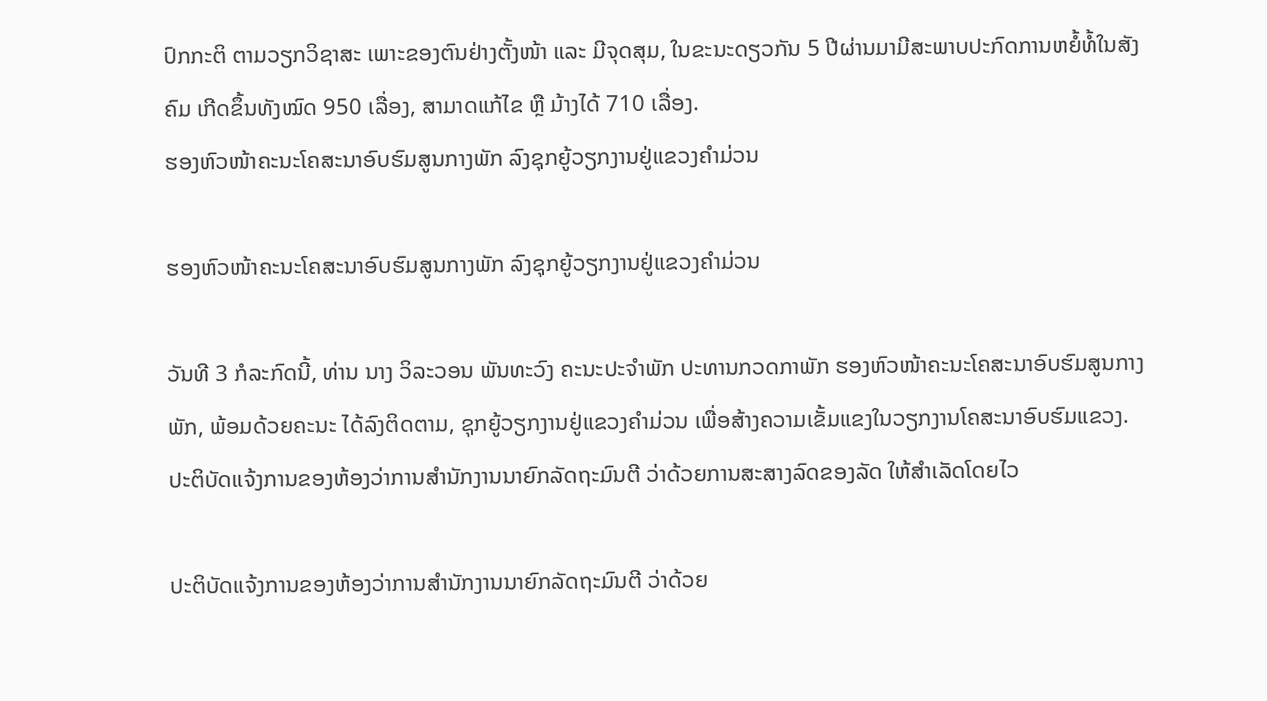ປົກກະຕິ ຕາມວຽກວິຊາສະ ເພາະຂອງຕົນຢ່າງຕັ້ງໜ້າ ແລະ ມີຈຸດສຸມ, ໃນຂະນະດຽວກັນ 5 ປີຜ່ານມາມີສະພາບປະກົດການຫຍໍ້ທໍ້ໃນສັງຄົມ ເກີດຂຶ້ນທັງໝົດ 950 ເລື່ອງ, ສາມາດແກ້ໄຂ ຫຼື ມ້າງໄດ້ 710 ເລື່ອງ.
ຮອງຫົວໜ້າຄະນະໂຄສະນາອົບຮົມສູນກາງພັກ ລົງຊຸກຍູ້ວຽກງານຢູ່ແຂວງຄຳມ່ວນ

ຮອງຫົວໜ້າຄະນະໂຄສະນາອົບຮົມສູນກາງພັກ ລົງຊຸກຍູ້ວຽກງານຢູ່ແຂວງຄຳມ່ວນ

ວັນທີ 3 ກໍລະກົດນີ້, ທ່ານ ນາງ ວິລະວອນ ພັນທະວົງ ຄະນະປະຈຳພັກ ປະທານກວດກາພັກ ຮອງຫົວໜ້າຄະນະໂຄສະນາອົບຮົມສູນກາງພັກ, ພ້ອມດ້ວຍຄະນະ ໄດ້ລົງຕິດຕາມ, ຊຸກຍູ້ວຽກງານຢູ່ແຂວງຄໍາມ່ວນ ເພື່ອສ້າງຄວາມເຂັ້ມແຂງໃນວຽກງານໂຄສະນາອົບຮົມແຂວງ.
ປະຕິບັດແຈ້ງການຂອງຫ້ອງວ່າການສໍານັກງານນາຍົກລັດຖະມົນຕີ ວ່າດ້ວຍການສະສາງລົດຂອງລັດ ໃຫ້ສໍາເລັດໂດຍໄວ

ປະຕິບັດແຈ້ງການຂອງຫ້ອງວ່າການສໍານັກງານນາຍົກລັດຖະມົນຕີ ວ່າດ້ວຍ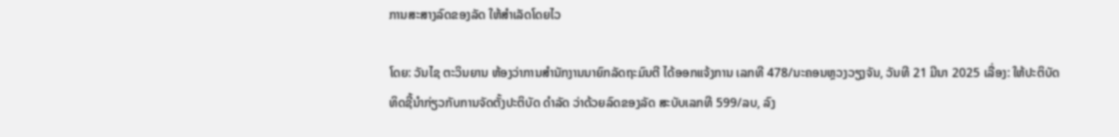ການສະສາງລົດຂອງລັດ ໃຫ້ສໍາເລັດໂດຍໄວ

ໂດຍ: ວັນໄຊ ຕະວິນຍານ ຫ້ອງວ່າການສໍານັກງານນາຍົກລັດຖະມົນຕີ ໄດ້ອອກແຈ້ງການ ເລກທີ 478/ນະຄອນຫຼວງວຽງຈັນ, ວັນທີ 21 ມີນາ 2025 ເລື່ອງ: ໃຫ້ປະຕິບັດ ທິດຊີ້ນໍາກ່ຽວກັບການຈັດຕັ້ງປະຕິບັດ ດໍາລັດ ວ່າດ້ວຍລົດຂອງລັດ ສະບັບເລກທີ 599/ລບ, ລົງ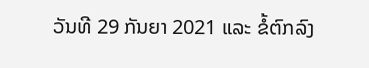ວັນທີ 29 ກັນຍາ 2021 ແລະ ຂໍ້ຕົກລົງ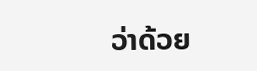ວ່າດ້ວຍ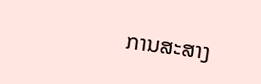ການສະສາງ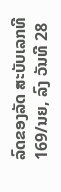ລົດຂອງລັດ ສະບັບເລກທີ 169/ນຍ, ລົງ ວັນທີ 28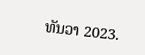ທັນວາ 2023.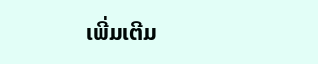ເພີ່ມເຕີມ